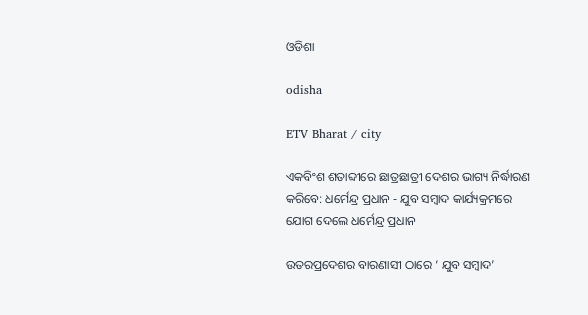ଓଡିଶା

odisha

ETV Bharat / city

ଏକବିଂଶ ଶତାବ୍ଦୀରେ ଛାତ୍ରଛାତ୍ରୀ ଦେଶର ଭାଗ୍ୟ ନିର୍ଦ୍ଧାରଣ କରିବେ: ଧର୍ମେନ୍ଦ୍ର ପ୍ରଧାନ - ଯୁବ ସମ୍ବାଦ କାର୍ଯ୍ୟକ୍ରମରେ ଯୋଗ ଦେଲେ ଧର୍ମେନ୍ଦ୍ର ପ୍ରଧାନ

ଉତରପ୍ରଦେଶର ବାରଣାସୀ ଠାରେ ‘ ଯୁବ ସମ୍ବାଦ’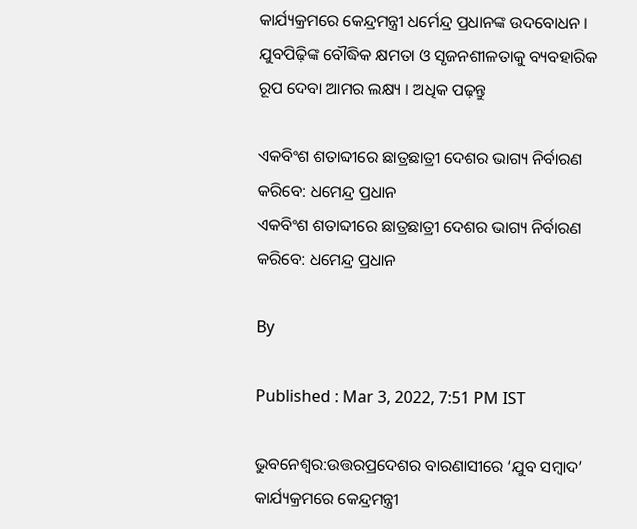କାର୍ଯ୍ୟକ୍ରମରେ କେନ୍ଦ୍ରମନ୍ତ୍ରୀ ଧର୍ମେନ୍ଦ୍ର ପ୍ରଧାନଙ୍କ ଉଦବୋଧନ । ଯୁବପିଢ଼ିଙ୍କ ବୌଦ୍ଧିକ କ୍ଷମତା ଓ ସୃଜନଶୀଳତାକୁ ବ୍ୟବହାରିକ ରୂପ ଦେବା ଆମର ଲକ୍ଷ୍ୟ । ଅଧିକ ପଢ଼ନ୍ତୁ

ଏକବିଂଶ ଶତାବ୍ଦୀରେ ଛାତ୍ରଛାତ୍ରୀ ଦେଶର ଭାଗ୍ୟ ନିର୍ବାରଣ କରିବେ: ଧମେନ୍ଦ୍ର ପ୍ରଧାନ
ଏକବିଂଶ ଶତାବ୍ଦୀରେ ଛାତ୍ରଛାତ୍ରୀ ଦେଶର ଭାଗ୍ୟ ନିର୍ବାରଣ କରିବେ: ଧମେନ୍ଦ୍ର ପ୍ରଧାନ

By

Published : Mar 3, 2022, 7:51 PM IST

ଭୁବନେଶ୍ବର:ଉତ୍ତରପ୍ରଦେଶର ବାରଣାସୀରେ ‘ଯୁବ ସମ୍ବାଦ’ କାର୍ଯ୍ୟକ୍ରମରେ କେନ୍ଦ୍ରମନ୍ତ୍ରୀ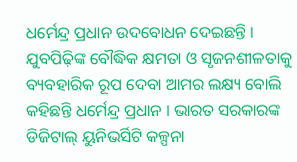ଧର୍ମେନ୍ଦ୍ର ପ୍ରଧାନ ଉଦବୋଧନ ଦେଇଛନ୍ତି । ଯୁବପିଢ଼ିଙ୍କ ବୌଦ୍ଧିକ କ୍ଷମତା ଓ ସୃଜନଶୀଳତାକୁ ବ୍ୟବହାରିକ ରୂପ ଦେବା ଆମର ଲକ୍ଷ୍ୟ ବୋଲି କହିଛନ୍ତି ଧର୍ମେନ୍ଦ୍ର ପ୍ରଧାନ । ଭାରତ ସରକାରଙ୍କ ଡିଜିଟାଲ୍ ୟୁନିଭର୍ସିଟି କଳ୍ପନା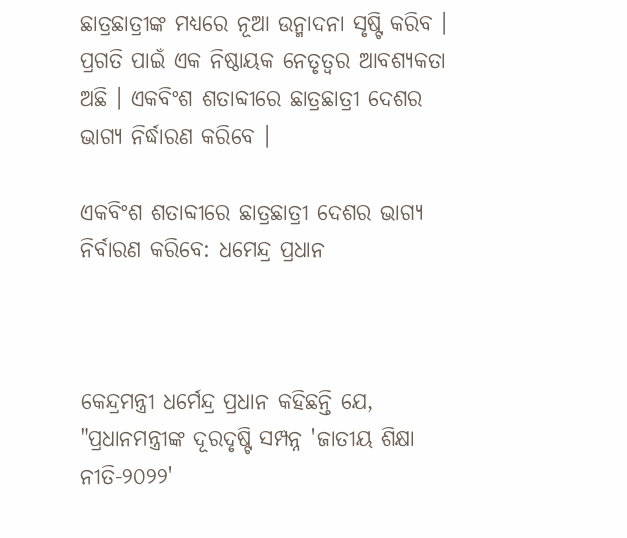ଛାତ୍ରଛାତ୍ରୀଙ୍କ ମଧ୍ୟରେ ନୂଆ ଉନ୍ମାଦନା ସୃଷ୍ଟି କରିବ । ପ୍ରଗତି ପାଇଁ ଏକ ନିଷ୍ଠାୟକ ନେତୃତ୍ବର ଆବଶ୍ୟକତା ଅଛି । ଏକବିଂଶ ଶତାବ୍ଦୀରେ ଛାତ୍ରଛାତ୍ରୀ ଦେଶର ଭାଗ୍ୟ ନିର୍ଦ୍ଧାରଣ କରିବେ ।

ଏକବିଂଶ ଶତାବ୍ଦୀରେ ଛାତ୍ରଛାତ୍ରୀ ଦେଶର ଭାଗ୍ୟ ନିର୍ବାରଣ କରିବେ: ଧମେନ୍ଦ୍ର ପ୍ରଧାନ



କେନ୍ଦ୍ରମନ୍ତ୍ରୀ ଧର୍ମେନ୍ଦ୍ର ପ୍ରଧାନ କହିଛନ୍ତି ଯେ, "ପ୍ରଧାନମନ୍ତ୍ରୀଙ୍କ ଦୂରଦୃଷ୍ଟି ସମ୍ପନ୍ନ 'ଜାତୀୟ ଶିକ୍ଷା ନୀତି-୨୦୨୨'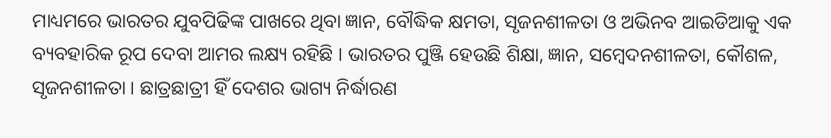ମାଧ୍ୟମରେ ଭାରତର ଯୁବପିଢିଙ୍କ ପାଖରେ ଥିବା ଜ୍ଞାନ, ବୌଦ୍ଧିକ କ୍ଷମତା, ସୃଜନଶୀଳତା ଓ ଅଭିନବ ଆଇଡିଆକୁ ଏକ ବ୍ୟବହାରିକ ରୂପ ଦେବା ଆମର ଲକ୍ଷ୍ୟ ରହିଛି । ଭାରତର ପୁଞ୍ଜି ହେଉଛି ଶିକ୍ଷା, ଜ୍ଞାନ, ସମ୍ବେଦନଶୀଳତା, କୌଶଳ, ସୃଜନଶୀଳତା । ଛାତ୍ରଛାତ୍ରୀ ହିଁ ଦେଶର ଭାଗ୍ୟ ନିର୍ଦ୍ଧାରଣ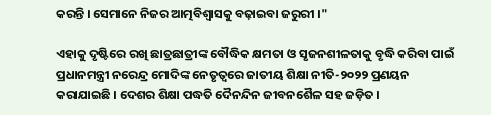କରନ୍ତି । ସେମାନେ ନିଜର ଆତ୍ମବିଶ୍ବାସକୁ ବଢ଼ାଇବା ଜରୁରୀ ।"

ଏହାକୁ ଦୃଷ୍ଟିରେ ରଖି ଛାତ୍ରଛାତ୍ରୀଙ୍କ ବୌଦ୍ଧିକ କ୍ଷମତା ଓ ସୃଜନଶୀଳତାକୁ ବୃଦ୍ଧି କରିବା ପାଇଁ ପ୍ରଧାନମନ୍ତ୍ରୀ ନରେନ୍ଦ୍ର ମୋଦିଙ୍କ ନେତୃତ୍ବରେ ଜାତୀୟ ଶିକ୍ଷା ନୀତି-୨୦୨୨ ପ୍ରଣୟନ କରାଯାଇଛି । ଦେଶର ଶିକ୍ଷା ପଦ୍ଧତି ଦୈନନ୍ଦିନ ଜୀବନଶୈଳ ସହ ଜଡ଼ିତ ।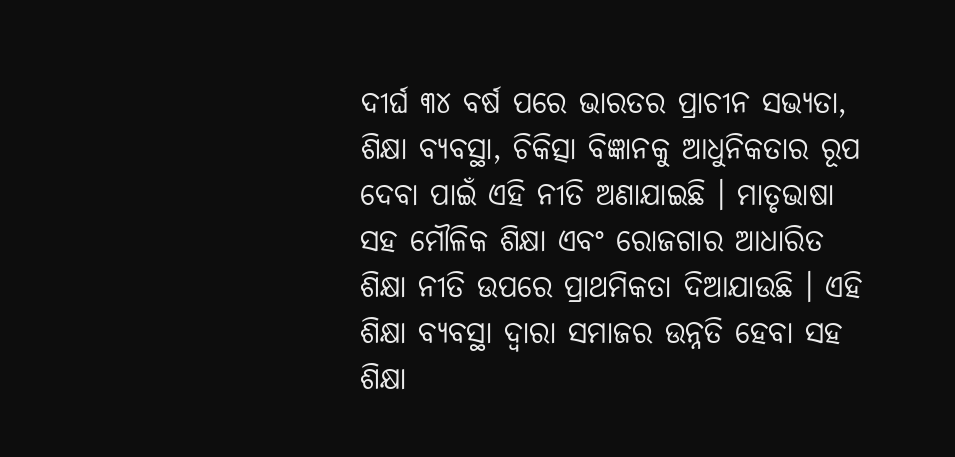ଦୀର୍ଘ ୩୪ ବର୍ଷ ପରେ ଭାରତର ପ୍ରାଚୀନ ସଭ୍ୟତା, ଶିକ୍ଷା ବ୍ୟବସ୍ଥା, ଚିକିତ୍ସା ବିଜ୍ଞାନକୁ ଆଧୁନିକତାର ରୂପ ଦେବା ପାଇଁ ଏହି ନୀତି ଅଣାଯାଇଛି । ମାତୃଭାଷା ସହ ମୌଳିକ ଶିକ୍ଷା ଏବଂ ରୋଜଗାର ଆଧାରିତ ଶିକ୍ଷା ନୀତି ଉପରେ ପ୍ରାଥମିକତା ଦିଆଯାଉଛି । ଏହି ଶିକ୍ଷା ବ୍ୟବସ୍ଥା ଦ୍ଵାରା ସମାଜର ଉନ୍ନତି ହେବା ସହ ଶିକ୍ଷା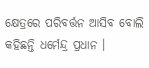କ୍ଷେତ୍ରରେ ପରିବର୍ତ୍ତନ ଆସିବ ବୋଲି କହିଛନ୍ତି ଧର୍ମେନ୍ଦ୍ର ପ୍ରଧାନ ।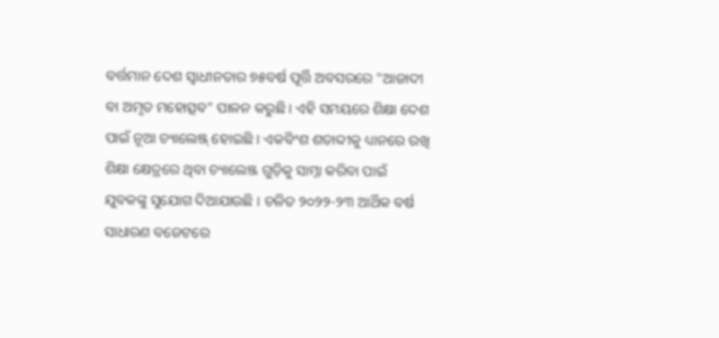ବର୍ତ୍ତମାନ ଦେଶ ସ୍ବାଧୀନତାର ୭୫ବର୍ଷ ପୂର୍ତ୍ତି ଅବସରରେ "ଆଜାଦୀ ବା ଅମୃତ ମହୋତ୍ସବ" ପାଳନ କରୁଛି । ଏହି ସମୟରେ ଶିକ୍ଷା ଦେଶ ପାଇଁ ନୂଆ ଚ୍ୟାଲେଞ୍ଜ୍ ହୋଇଛି । ଏକବିଂଶ ଶତାବ୍ଦୀକୁ ଧ୍ୟାନରେ ରଖି ଶିକ୍ଷା କ୍ଷେତ୍ରରେ ଥିବା ଚ୍ୟାଲେଞ୍ଜ ଗୁଡ଼ିକୁ ସାମ୍ନା କରିବା ପାଇଁ ଯୁବକଙ୍କୁ ସୁଯୋଗ ଦିଆଯାଉଛି । ଚଳିତ ୨୦୨୨-୨୩ ଆର୍ଥିକ ବର୍ଷ ସାଧାରଣ ବଜେଟରେ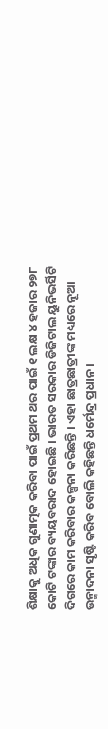ଶିକ୍ଷାକୁ ଅଧିକ ଗୁଣାତ୍ମକ କରିବା ପାଇଁ ପ୍ରଥମ ଥର ପାଇଁ ୧ ଲକ୍ଷ ୪ ହଜାର ୨୭୮ କୋଟି ଟଙ୍କାର ବ୍ୟୟବରାଦ ହୋଇଛି । ଭାରତ ସରକାର ଡିଜିଟାଲ ୟୁନିଭର୍ସିଟି ଦିଗରେ କାମ କରିବାର କଳ୍ପନା କରିଛନ୍ତି । ଏହା ଛାତ୍ରଛାତ୍ରୀଙ୍କ ମଧ୍ୟରେ ନୂଆ ଉନ୍ମାଦନା ସୃଷ୍ଟି କରିବ ବୋଲି କହିଛନ୍ତି ଧର୍ମେନ୍ଦ୍ର ପ୍ରଧାନ ।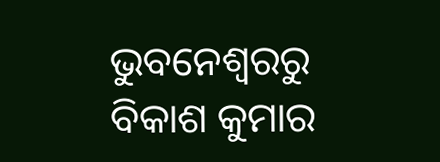ଭୁବନେଶ୍ବରରୁ ବିକାଶ କୁମାର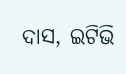ଦାସ, ଇଟିଭି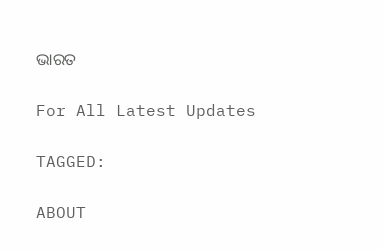ଭାରତ

For All Latest Updates

TAGGED:

ABOUT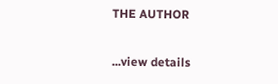THE AUTHOR

...view details